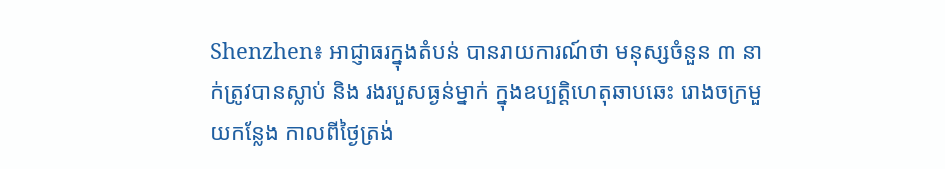Shenzhen៖ អាជ្ញាធរក្នុងតំបន់ បានរាយការណ៍ថា មនុស្សចំនួន ៣ នាក់ត្រូវបានស្លាប់ និង រងរបួសធ្ងន់ម្នាក់ ក្នុងឧប្បត្តិហេតុឆាបឆេះ រោងចក្រមួយកន្លែង កាលពីថ្ងៃត្រង់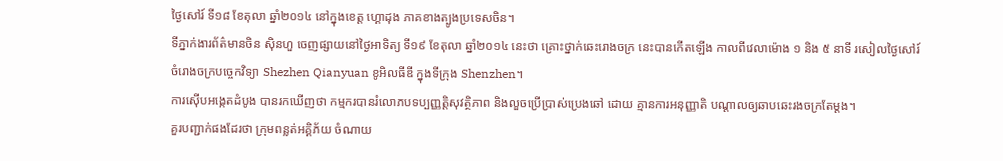ថ្ងៃសៅរ៍ ទី១៨ ខែតុលា ឆ្នាំ២០១៤ នៅក្នុងខេត្ត ហ្គោដុង ភាគខាងត្បូងប្រទេសចិន។
ទីភ្នាក់ងារព័ត៌មានចិន ស៊ិនហួ ចេញផ្សាយនៅថ្ងៃអាទិត្យ ទី១៩ ខែតុលា ឆ្នាំ២០១៤ នេះថា គ្រោះថ្នាក់ឆេះរោងចក្រ នេះបានកើតឡើង កាលពីវេលាម៉ោង ១ និង ៥ នាទី រសៀលថ្ងៃសៅរ៍ ចំរោងចក្របច្ចេកវិទ្យា Shezhen Qianyuan ខូអិលធីឌី ក្នុងទីក្រុង Shenzhen។
ការស៊ើបអង្កេតដំបូង បានរកឃើញថា កម្មករបានរំលោភបទប្បញ្ញត្តិសុវត្ថិភាព និងលួចប្រើប្រាស់ប្រេងឆៅ ដោយ គ្មានការអនុញ្ញាតិ បណ្តាលឲ្យឆាបឆេះរងចក្រតែម្តង។
គួរបញ្ជាក់ផងដែរថា ក្រុមពន្លត់អគ្គិភ័យ ចំណាយ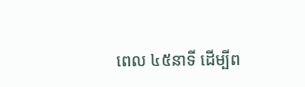ពេល ៤៥នាទី ដើម្បីព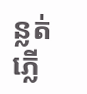ន្លត់ភ្លើ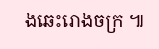ងឆេះរោងចក្រ ៕